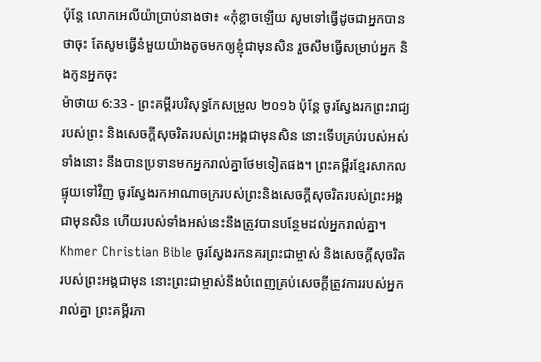ប៉ុន្តែ លោកអេលីយ៉ាប្រាប់នាងថា៖ «កុំខ្លាចឡើយ សូមទៅធ្វើដូចជាអ្នកបានថាចុះ តែសូមធ្វើនំមួយយ៉ាងតូចមកឲ្យខ្ញុំជាមុនសិន រួចសឹមធ្វើសម្រាប់អ្នក និងកូនអ្នកចុះ
ម៉ាថាយ 6:33 - ព្រះគម្ពីរបរិសុទ្ធកែសម្រួល ២០១៦ ប៉ុន្តែ ចូរស្វែងរកព្រះរាជ្យរបស់ព្រះ និងសេចក្តីសុចរិតរបស់ព្រះអង្គជាមុនសិន នោះទើបគ្រប់របស់អស់ទាំងនោះ នឹងបានប្រទានមកអ្នករាល់គ្នាថែមទៀតផង។ ព្រះគម្ពីរខ្មែរសាកល ផ្ទុយទៅវិញ ចូរស្វែងរកអាណាចក្ររបស់ព្រះនិងសេចក្ដីសុចរិតរបស់ព្រះអង្គជាមុនសិន ហើយរបស់ទាំងអស់នេះនឹងត្រូវបានបន្ថែមដល់អ្នករាល់គ្នា។ Khmer Christian Bible ចូរស្វែងរកនគរព្រះជាម្ចាស់ និងសេចក្ដីសុចរិតរបស់ព្រះអង្គជាមុន នោះព្រះជាម្ចាស់នឹងបំពេញគ្រប់សេចក្ដីត្រូវការរបស់អ្នករាល់គ្នា ព្រះគម្ពីរភា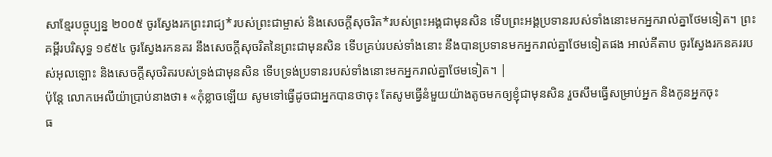សាខ្មែរបច្ចុប្បន្ន ២០០៥ ចូរស្វែងរកព្រះរាជ្យ*របស់ព្រះជាម្ចាស់ និងសេចក្ដីសុចរិត*របស់ព្រះអង្គជាមុនសិន ទើបព្រះអង្គប្រទានរបស់ទាំងនោះមកអ្នករាល់គ្នាថែមទៀត។ ព្រះគម្ពីរបរិសុទ្ធ ១៩៥៤ ចូរស្វែងរកនគរ នឹងសេចក្ដីសុចរិតនៃព្រះជាមុនសិន ទើបគ្រប់របស់ទាំងនោះ នឹងបានប្រទានមកអ្នករាល់គ្នាថែមទៀតផង អាល់គីតាប ចូរស្វែងរកនគររបស់អុលឡោះ និងសេចក្ដីសុចរិតរបស់ទ្រង់ជាមុនសិន ទើបទ្រង់ប្រទានរបស់ទាំងនោះមកអ្នករាល់គ្នាថែមទៀត។ |
ប៉ុន្តែ លោកអេលីយ៉ាប្រាប់នាងថា៖ «កុំខ្លាចឡើយ សូមទៅធ្វើដូចជាអ្នកបានថាចុះ តែសូមធ្វើនំមួយយ៉ាងតូចមកឲ្យខ្ញុំជាមុនសិន រួចសឹមធ្វើសម្រាប់អ្នក និងកូនអ្នកចុះ
ធ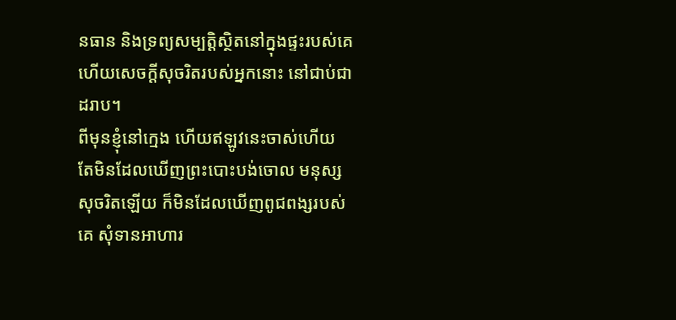នធាន និងទ្រព្យសម្បត្តិស្ថិតនៅក្នុងផ្ទះរបស់គេ ហើយសេចក្ដីសុចរិតរបស់អ្នកនោះ នៅជាប់ជាដរាប។
ពីមុនខ្ញុំនៅក្មេង ហើយឥឡូវនេះចាស់ហើយ តែមិនដែលឃើញព្រះបោះបង់ចោល មនុស្សសុចរិតឡើយ ក៏មិនដែលឃើញពូជពង្សរបស់គេ សុំទានអាហារ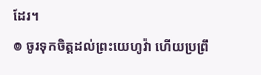ដែរ។
៙ ចូរទុកចិត្តដល់ព្រះយេហូវ៉ា ហើយប្រព្រឹ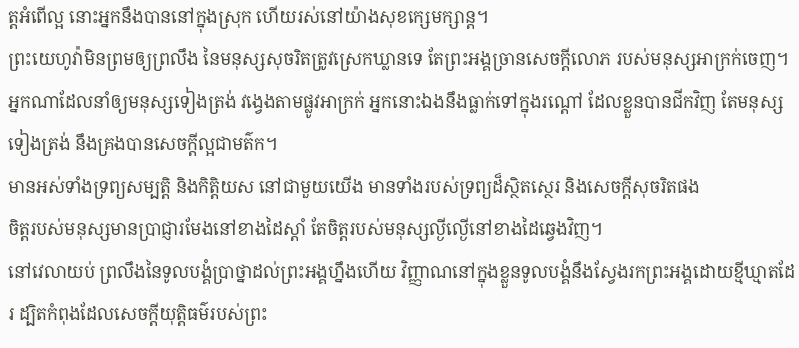ត្តអំពើល្អ នោះអ្នកនឹងបាននៅក្នុងស្រុក ហើយរស់នៅយ៉ាងសុខក្សេមក្សាន្ត។
ព្រះយេហូវ៉ាមិនព្រមឲ្យព្រលឹង នៃមនុស្សសុចរិតត្រូវស្រេកឃ្លានទេ តែព្រះអង្គច្រានសេចក្ដីលោភ របស់មនុស្សអាក្រក់ចេញ។
អ្នកណាដែលនាំឲ្យមនុស្សទៀងត្រង់ វង្វេងតាមផ្លូវអាក្រក់ អ្នកនោះឯងនឹងធ្លាក់ទៅក្នុងរណ្តៅ ដែលខ្លួនបានជីកវិញ តែមនុស្សទៀងត្រង់ នឹងគ្រងបានសេចក្ដីល្អជាមត៌ក។
មានអស់ទាំងទ្រព្យសម្បត្តិ និងកិត្តិយស នៅជាមួយយើង មានទាំងរបស់ទ្រព្យដ៏ស្ថិតស្ថេរ និងសេចក្ដីសុចរិតផង
ចិត្តរបស់មនុស្សមានប្រាជ្ញារមែងនៅខាងដៃស្តាំ តែចិត្តរបស់មនុស្សល្ងីល្ងើនៅខាងដៃឆ្វេងវិញ។
នៅវេលាយប់ ព្រលឹងនៃទូលបង្គំប្រាថ្នាដល់ព្រះអង្គហ្នឹងហើយ វិញ្ញាណនៅក្នុងខ្លួនទូលបង្គំនឹងស្វែងរកព្រះអង្គដោយខ្មីឃ្មាតដែរ ដ្បិតកំពុងដែលសេចក្ដីយុត្តិធម៌របស់ព្រះ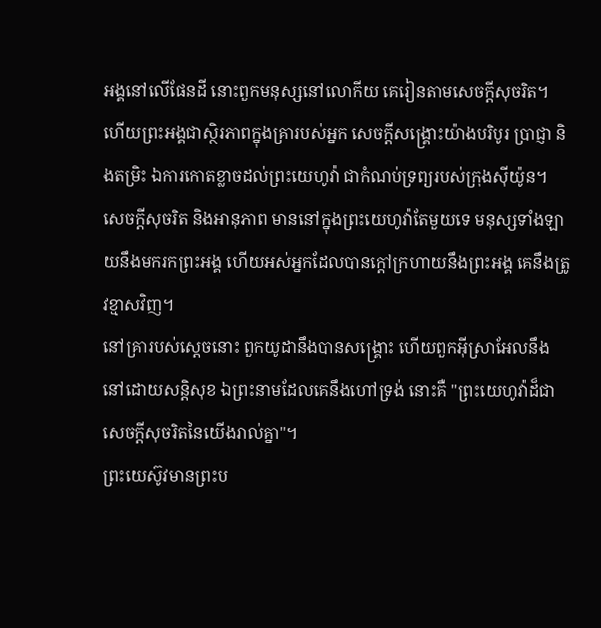អង្គនៅលើផែនដី នោះពួកមនុស្សនៅលោកីយ គេរៀនតាមសេចក្ដីសុចរិត។
ហើយព្រះអង្គជាស្ថិរភាពក្នុងគ្រារបស់អ្នក សេចក្ដីសង្គ្រោះយ៉ាងបរិបូរ ប្រាជ្ញា និងតម្រិះ ឯការកោតខ្លាចដល់ព្រះយេហូវ៉ា ជាកំណប់ទ្រព្យរបស់ក្រុងស៊ីយ៉ូន។
សេចក្ដីសុចរិត និងអានុភាព មាននៅក្នុងព្រះយេហូវ៉ាតែមួយទេ មនុស្សទាំងឡាយនឹងមករកព្រះអង្គ ហើយអស់អ្នកដែលបានក្តៅក្រហាយនឹងព្រះអង្គ គេនឹងត្រូវខ្មាសវិញ។
នៅគ្រារបស់ស្ដេចនោះ ពួកយូដានឹងបានសង្គ្រោះ ហើយពួកអ៊ីស្រាអែលនឹងនៅដោយសន្តិសុខ ឯព្រះនាមដែលគេនឹងហៅទ្រង់ នោះគឺ "ព្រះយេហូវ៉ាដ៏ជាសេចក្ដីសុចរិតនៃយើងរាល់គ្នា"។
ព្រះយេស៊ូវមានព្រះប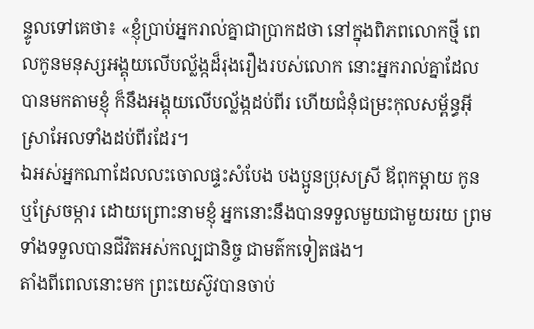ន្ទូលទៅគេថា៖ «ខ្ញុំប្រាប់អ្នករាល់គ្នាជាប្រាកដថា នៅក្នុងពិភពលោកថ្មី ពេលកូនមនុស្សអង្គុយលើបល្ល័ង្កដ៏រុងរឿងរបស់លោក នោះអ្នករាល់គ្នាដែលបានមកតាមខ្ញុំ ក៏នឹងអង្គុយលើបល្ល័ង្កដប់ពីរ ហើយជំនុំជម្រះកុលសម្ព័ន្ធអ៊ីស្រាអែលទាំងដប់ពីរដែរ។
ឯអស់អ្នកណាដែលលះចោលផ្ទះសំបែង បងប្អូនប្រុសស្រី ឪពុកម្តាយ កូន ឬស្រែចម្ការ ដោយព្រោះនាមខ្ញុំ អ្នកនោះនឹងបានទទួលមួយជាមួយរយ ព្រមទាំងទទួលបានជីវិតអស់កល្បជានិច្ច ជាមត៌កទៀតផង។
តាំងពីពេលនោះមក ព្រះយេស៊ូវបានចាប់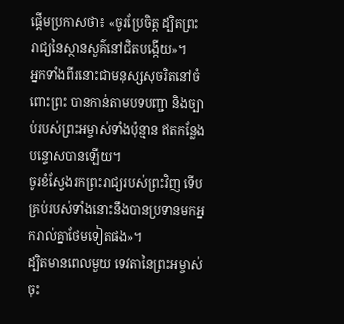ផ្តើមប្រកាសថា៖ «ចូរប្រែចិត្ត ដ្បិតព្រះរាជ្យនៃស្ថានសួគ៌នៅជិតបង្កើយ»។
អ្នកទាំងពីរនោះជាមនុស្សសុចរិតនៅចំពោះព្រះ បានកាន់តាមបទបញ្ជា និងច្បាប់របស់ព្រះអម្ចាស់ទាំងប៉ុន្មាន ឥតកន្លែងបន្ទោសបានឡើយ។
ចូរខំស្វែងរកព្រះរាជ្យរបស់ព្រះវិញ ទើបគ្រប់របស់ទាំងនោះនឹងបានប្រទានមកអ្នករាល់គ្នាថែមទៀតផង»។
ដ្បិតមានពេលមួយ ទេវតានៃព្រះអម្ចាស់ចុះ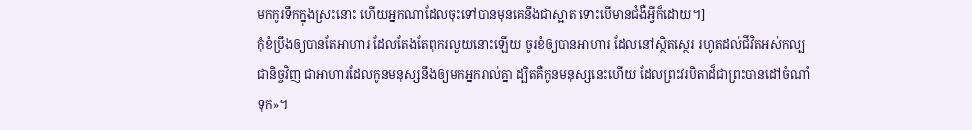មកកូរទឹកក្នុងស្រះនោះ ហើយអ្នកណាដែលចុះទៅបានមុនគេនឹងជាស្អាត ទោះបើមានជំងឺអ្វីក៏ដោយ។]
កុំខំប្រឹងឲ្យបានតែអាហារ ដែលតែងតែពុករលួយនោះឡើយ ចូរខំឲ្យបានអាហារ ដែលនៅស្ថិតស្ថេរ រហូតដល់ជីវិតអស់កល្បជានិច្ចវិញ ជាអាហារដែលកូនមនុស្សនឹងឲ្យមកអ្នករាល់គ្នា ដ្បិតគឺកូនមនុស្សនេះហើយ ដែលព្រះវរបិតាដ៏ជាព្រះបានដៅចំណាំទុក»។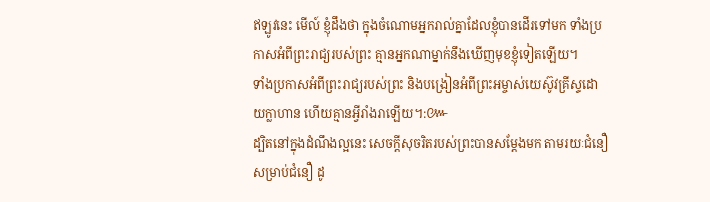ឥឡូវនេះ មើល៍ ខ្ញុំដឹងថា ក្នុងចំណោមអ្នករាល់គ្នាដែលខ្ញុំបានដើរទៅមក ទាំងប្រកាសអំពីព្រះរាជ្យរបស់ព្រះ គ្មានអ្នកណាម្នាក់នឹងឃើញមុខខ្ញុំទៀតឡើយ។
ទាំងប្រកាសអំពីព្រះរាជ្យរបស់ព្រះ និងបង្រៀនអំពីព្រះអម្ចាស់យេស៊ូវគ្រីស្ទដោយក្លាហាន ហើយគ្មានអ្វីរាំងរាឡើយ។:៚
ដ្បិតនៅក្នុងដំណឹងល្អនេះ សេចក្តីសុចរិតរបស់ព្រះបានសម្ដែងមក តាមរយៈជំនឿ សម្រាប់ជំនឿ ដូ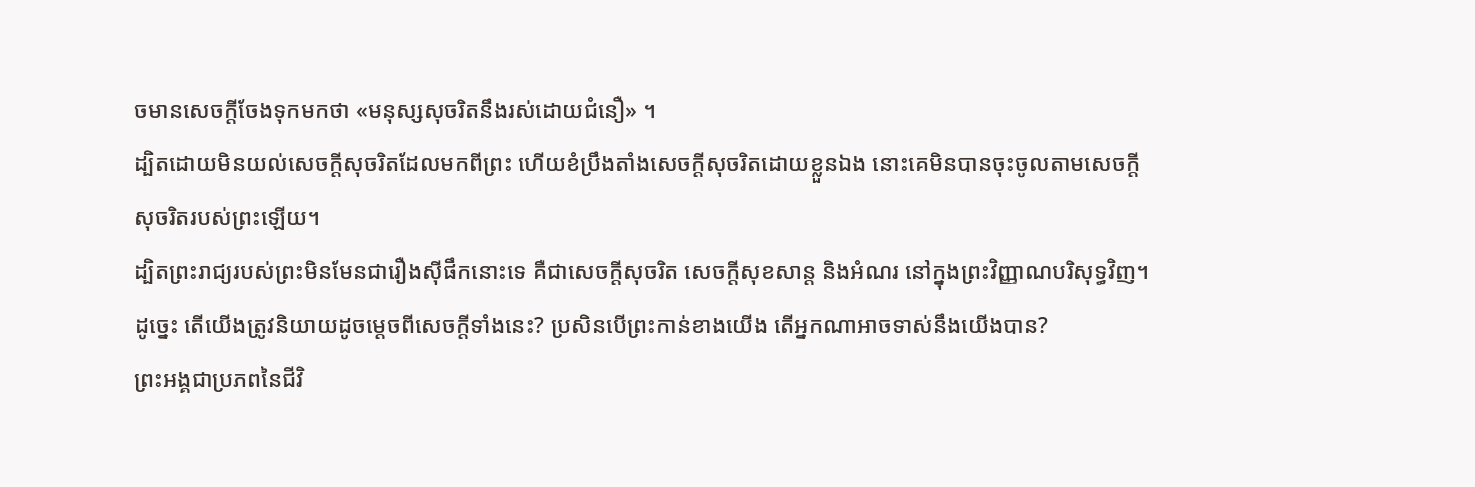ចមានសេចក្តីចែងទុកមកថា «មនុស្សសុចរិតនឹងរស់ដោយជំនឿ» ។
ដ្បិតដោយមិនយល់សេចក្តីសុចរិតដែលមកពីព្រះ ហើយខំប្រឹងតាំងសេចក្តីសុចរិតដោយខ្លួនឯង នោះគេមិនបានចុះចូលតាមសេចក្តីសុចរិតរបស់ព្រះឡើយ។
ដ្បិតព្រះរាជ្យរបស់ព្រះមិនមែនជារឿងស៊ីផឹកនោះទេ គឺជាសេចក្តីសុចរិត សេចក្តីសុខសាន្ត និងអំណរ នៅក្នុងព្រះវិញ្ញាណបរិសុទ្ធវិញ។
ដូច្នេះ តើយើងត្រូវនិយាយដូចម្តេចពីសេចក្តីទាំងនេះ? ប្រសិនបើព្រះកាន់ខាងយើង តើអ្នកណាអាចទាស់នឹងយើងបាន?
ព្រះអង្គជាប្រភពនៃជីវិ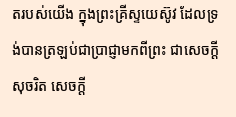តរបស់យើង ក្នុងព្រះគ្រីស្ទយេស៊ូវ ដែលទ្រង់បានត្រឡប់ជាប្រាជ្ញាមកពីព្រះ ជាសេចក្តីសុចរិត សេចក្តី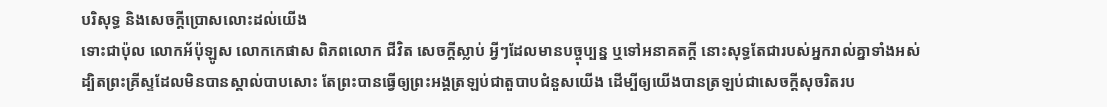បរិសុទ្ធ និងសេចក្តីប្រោសលោះដល់យើង
ទោះជាប៉ុល លោកអ័ប៉ុឡូស លោកកេផាស ពិភពលោក ជីវិត សេចក្តីស្លាប់ អ្វីៗដែលមានបច្ចុប្បន្ន ឬទៅអនាគតក្តី នោះសុទ្ធតែជារបស់អ្នករាល់គ្នាទាំងអស់
ដ្បិតព្រះគ្រីស្ទដែលមិនបានស្គាល់បាបសោះ តែព្រះបានធ្វើឲ្យព្រះអង្គត្រឡប់ជាតួបាបជំនួសយើង ដើម្បីឲ្យយើងបានត្រឡប់ជាសេចក្តីសុចរិតរប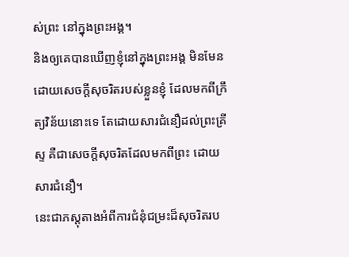ស់ព្រះ នៅក្នុងព្រះអង្គ។
និងឲ្យគេបានឃើញខ្ញុំនៅក្នុងព្រះអង្គ មិនមែនដោយសេចក្ដីសុចរិតរបស់ខ្លួនខ្ញុំ ដែលមកពីក្រឹត្យវិន័យនោះទេ តែដោយសារជំនឿដល់ព្រះគ្រីស្ទ គឺជាសេចក្តីសុចរិតដែលមកពីព្រះ ដោយសារជំនឿ។
នេះជាភស្តុតាងអំពីការជំនុំជម្រះដ៏សុចរិតរប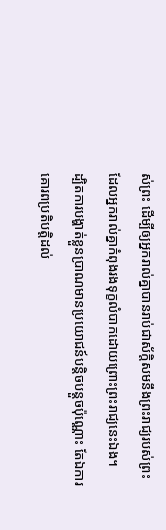ស់ព្រះ ដើម្បីឲ្យអ្នករាល់គ្នាបានរាប់ជាស័ក្ដិសមនឹងព្រះរាជ្យរបស់ព្រះ ដែលអ្នករាល់គ្នាកំពុងរងទុក្ខលំបាកដោយព្រោះព្រះរាជ្យនេះឯង។
ដ្បិតការបង្ហាត់ខ្លួនប្រាណមានប្រយោជន៍បន្តិចបន្តួចប៉ុណ្ណោះ តែឯការគោរពប្រតិបត្តិដល់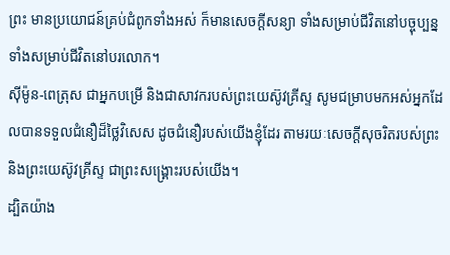ព្រះ មានប្រយោជន៍គ្រប់ជំពូកទាំងអស់ ក៏មានសេចក្ដីសន្យា ទាំងសម្រាប់ជីវិតនៅបច្ចុប្បន្ន ទាំងសម្រាប់ជីវិតនៅបរលោក។
ស៊ីម៉ូន-ពេត្រុស ជាអ្នកបម្រើ និងជាសាវករបស់ព្រះយេស៊ូវគ្រីស្ទ សូមជម្រាបមកអស់អ្នកដែលបានទទួលជំនឿដ៏ថ្លៃវិសេស ដូចជំនឿរបស់យើងខ្ញុំដែរ តាមរយៈសេចក្ដីសុចរិតរបស់ព្រះ និងព្រះយេស៊ូវគ្រីស្ទ ជាព្រះសង្គ្រោះរបស់យើង។
ដ្បិតយ៉ាង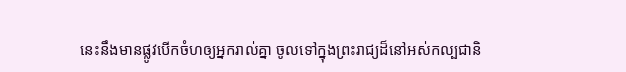នេះនឹងមានផ្លូវបើកចំហឲ្យអ្នករាល់គ្នា ចូលទៅក្នុងព្រះរាជ្យដ៏នៅអស់កល្បជានិ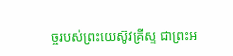ច្ចរបស់ព្រះយេស៊ូវគ្រីស្ទ ជាព្រះអ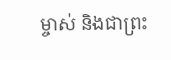ម្ចាស់ និងជាព្រះ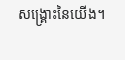សង្គ្រោះនៃយើង។